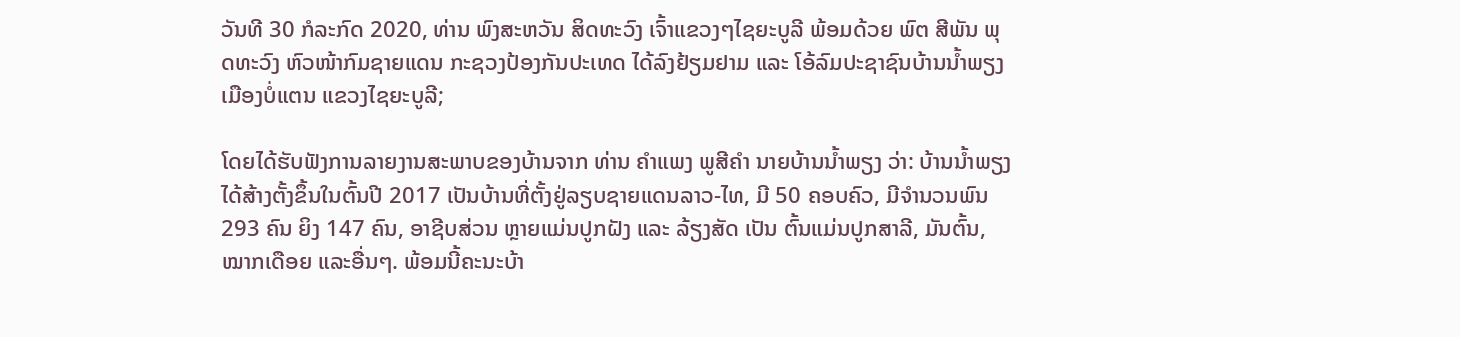ວັນທີ 30 ກໍລະກົດ 2020, ທ່ານ ພົງສະຫວັນ ສິດທະວົງ ເຈົ້າແຂວງໆໄຊຍະບູລີ ພ້ອມດ້ວຍ ພົຕ ສີພັນ ພຸດທະວົງ ຫົວໜ້າກົມຊາຍແດນ ກະຊວງປ້ອງກັນປະເທດ ໄດ້ລົງຢ້ຽມຢາມ ແລະ ໂອ້ລົມປະຊາຊົນບ້ານນໍ້າພຽງ ເມືອງບໍ່ແຕນ ແຂວງໄຊຍະບູລີ;

ໂດຍໄດ້ຮັບຟັງການລາຍງານສະພາບຂອງບ້ານຈາກ ທ່ານ ຄໍາແພງ ພູສີຄໍາ ນາຍບ້ານນໍ້າພຽງ ວ່າ: ບ້ານນໍ້າພຽງ ໄດ້ສ້າງຕັ້ງຂຶ້ນໃນຕົ້ນປີ 2017 ເປັນບ້ານທີ່ຕັ້ງຢູ່ລຽບຊາຍແດນລາວ-ໄທ, ມີ 50 ຄອບຄົວ, ມີຈຳນວນພົນ 293 ຄົນ ຍິງ 147 ຄົນ, ອາຊີບສ່ວນ ຫຼາຍແມ່ນປູກຝັງ ແລະ ລ້ຽງສັດ ເປັນ ຕົ້ນແມ່ນປູກສາລີ, ມັນຕົ້ນ, ໝາກເດືອຍ ແລະອື່ນໆ. ພ້ອມນີ້ຄະນະບ້າ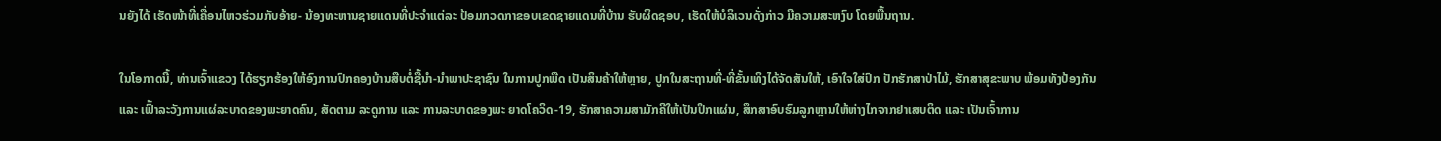ນຍັງໄດ້ ເຮັດໜ້າທີ່ເຄື່ອນໄຫວຮ່ວມກັບອ້າຍ- ນ້ອງທະຫານຊາຍແດນທີ່ປະຈໍາແຕ່ລະ ປ້ອມກວດກາຂອບເຂດຊາຍແດນທີ່ບ້ານ ຮັບຜິດຊອບ, ເຮັດໃຫ້ບໍລິເວນດັ່ງກ່າວ ມີຄວາມສະຫງົບ ໂດຍພື້ນຖານ.

ໃນໂອກາດນີ້, ທ່ານເຈົ້າແຂວງ ໄດ້ຮຽກຮ້ອງໃຫ້ອົງການປົກຄອງບ້ານສືບຕໍ່ຊື້ນໍາ-ນໍາພາປະຊາຊົນ ໃນການປູກພືດ ເປັນສິນຄ້າໃຫ້ຫຼາຍ, ປູກໃນສະຖານທີ່-ທີ່ຂັ້ນເທິງໄດ້ຈັດສັນໃຫ້, ເອົາໃຈໃສ່ປົກ ປັກຮັກສາປ່າໄມ້, ຮັກສາສຸຂະພາບ ພ້ອມທັງປ້ອງກັນ ແລະ ເຟົ້າລະວັງການແຜ່ລະບາດຂອງພະຍາດຄົນ, ສັດຕາມ ລະດູການ ແລະ ການລະບາດຂອງພະ ຍາດໂຄວິດ-19, ຮັກສາຄວາມສາມັກຄີໃຫ້ເປັນປຶກແຜ່ນ, ສຶກສາອົບຮົມລູກຫຼານໃຫ້ຫ່າງໄກຈາກຢາເສບຕິດ ແລະ ເປັນເຈົ້າການ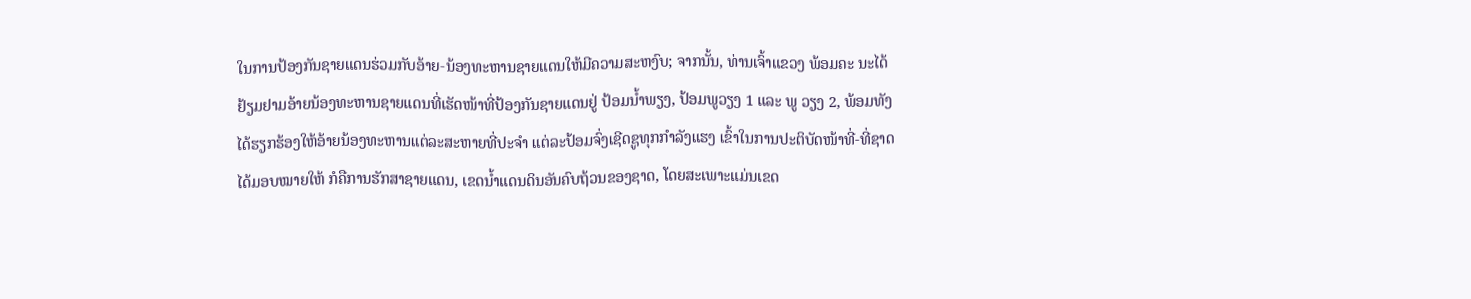ໃນການປ້ອງກັນຊາຍແດນຮ່ວມກັບອ້າຍ-ນ້ອງທະຫານຊາຍແດນໃຫ້ມີຄວາມສະຫງົບ; ຈາກນັ້ນ, ທ່ານເຈົ້າແຂວງ ພ້ອມຄະ ນະໄດ້ຢ້ຽມຢາມອ້າຍນ້ອງທະຫານຊາຍແດນທີ່ເຮັດໜ້າທີ່ປ້ອງກັນຊາຍແດນຢູ່ ປ້ອມນໍ້າພຽງ, ປ້ອມພູວຽງ 1 ແລະ ພູ ວຽງ 2, ພ້ອມທັງໄດ້ຮຽກຮ້ອງໃຫ້ອ້າຍນ້ອງທະຫານແຕ່ລະສະຫາຍທີ່ປະຈໍາ ແຕ່ລະປ້ອມຈົ່ງເຊີດຊູທຸກກໍາລັງແຮງ ເຂົ້າໃນການປະຕິບັດໜ້າທີ່-ທີ່ຊາດ ໄດ້ມອບໝາຍໃຫ້ ກໍຄືການຮັກສາຊາຍແດນ, ເຂດນໍ້າແດນດິນອັນຄົບຖ້ວນຂອງຊາດ, ໂດຍສະເພາະແມ່ນເຂດ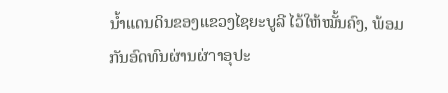ນໍ້າແດນດິນຂອງແຂວງໄຊຍະບູລີ ໄວ້ໃຫ້ໝັ້ນຄົງ, ພ້ອມກັນອົດທົນຜ່ານຜ່าາອຸປະ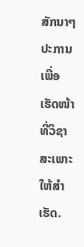ສັກນາໆປະການ ເພື່ອເຮັດໜ້າທີ່ວິຊາສະເພາະໃຫ້ສໍາເຮັດ.